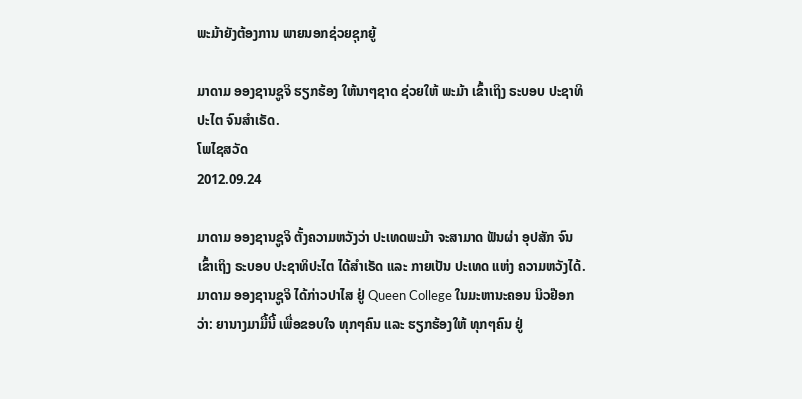ພະມ້າຍັງຕ້ອງການ ພາຍນອກຊ່ວຍຊຸກຍູ້

ມາດາມ ອອງຊານຊູຈິ ຮຽກຮ້ອງ ໃຫ້ນາໆຊາດ ຊ່ວຍໃຫ້ ພະມ້າ ເຂົ້າເຖິງ ຣະບອບ ປະຊາທິປະໄຕ ຈົນສໍາເຣັດ.
ໂພໄຊສວັດ
2012.09.24

ມາດາມ ອອງຊານຊູຈິ ຕັ້ງຄວາມຫວັງວ່າ ປະເທດພະມ້າ ຈະສາມາດ ຟັນຜ່າ ອຸປສັກ ຈົນເຂົ້າເຖິງ ຣະບອບ ປະຊາທິປະໄຕ ໄດ້ສໍາເຣັດ ແລະ ກາຍເປັນ ປະເທດ ແຫ່ງ ຄວາມຫວັງໄດ້.
ມາດາມ ອອງຊານຊູຈິ ໄດ້ກ່າວປາໄສ ຢູ່ Queen College ໃນມະຫານະຄອນ ນິວຢ໊ອກ ວ່າ: ຍານາງມາມື້ນີ້ ເພື່ອຂອບໃຈ ທຸກໆຄົນ ແລະ ຮຽກຮ້ອງໃຫ້ ທຸກໆຄົນ ຢູ່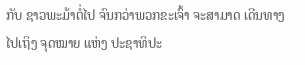ກັບ ຊາວພະມ້າຕໍ່ໄປ ຈົນກວ່າພວກຂະເຈົ້າ ຈະສາມາດ ເດີນທາງໄປເຖິງ ຈຸດໝາຍ ແຫ່ງ ປະຊາທິປະ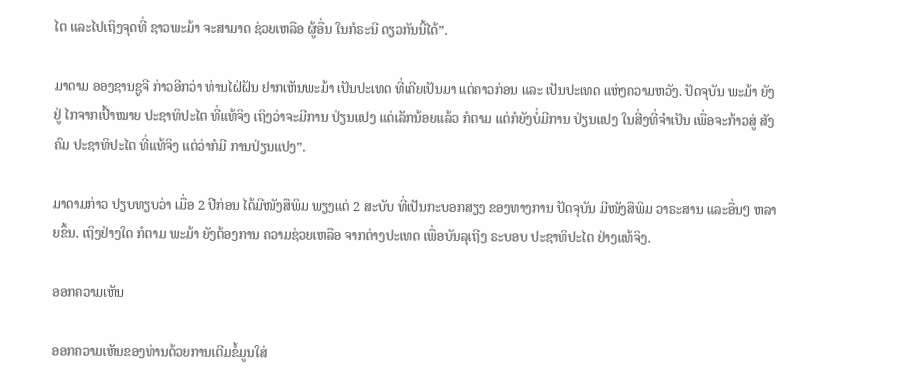ໄຕ ແລະໄປເຖິງຈຸດທີ່ ຊາວພະມ້າ ຈະສາມາດ ຊ່ວຍເຫລືອ ຜູ້ອື່ນ ໃນກໍຣະນີ ດຽວກັນນີ້ໄດ້”.

ມາດາມ ອອງຊານຊູຈີ ກ່າວອີກວ່າ ທ່ານໄຝ່ຝັນ ຢາກເຫັນພະມ້າ ເປັນປະເທດ ທີ່ເຄີຍເປັນມາ ແຕ່ຄາວກ່ອນ ແລະ ເປັນປະເທດ ແຫ່ງຄວາມຫວັງ. ປັດຈຸບັນ ພະມ້າ ຍັງຢູ່ ໄກຈາກເປົ້າໝາຍ ປະຊາທິປະໄຕ ທີ່ແທ້ຈິງ ເຖິງວ່າຈະມີການ ປ່ຽນແປງ ແດ່ເລັກນ້ອຍແລ້ວ ກໍຕາມ ແຕ່ກໍຍັງບໍ່ມີການ ປ່ຽນແປງ ໃນສີ່ງທີ່ຈໍາເປັນ ເພື່ອຈະກ້າວສູ່ ສັງຄົມ ປະຊາທິປະໄຕ ທີ່ແທ້ຈິງ ແຕ່ວ່າກໍມີ ການປ່ຽນແປງ”.

ມາດາມກ່າວ ປຽບທຽບວ່າ ເມື່ອ 2 ປີກ່ອນ ໄດ້ມີໜັງສືພິມ ພຽງແຕ່ 2 ສະບັບ ທີ່ເປັນກະບອກສຽງ ຂອງທາງການ ປັດຈຸບັນ ມີໜັງສືພິມ ວາຣະສານ ແລະອື່ນໆ ຫລາຍຂຶ້ນ. ເຖິງຢ່າງໃດ ກໍຕາມ ພະມ້າ ຍັງຕ້ອງການ ຄວາມຊ່ວຍເຫລືອ ຈາກຕ່າງປະເທດ ເພື່ອບັນລຸເຖີງ ຣະບອບ ປະຊາທິປະໄຕ ຢ່າງແທ້ຈິງ.

ອອກຄວາມເຫັນ

ອອກຄວາມເຫັນຂອງທ່ານດ້ວຍການເຕີມຂໍ້ມູນໃສ່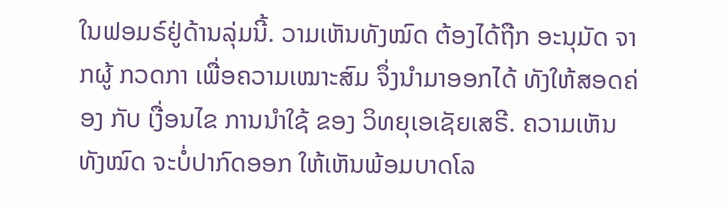ໃນຟອມຣ໌ຢູ່ດ້ານລຸ່ມນີ້. ວາມເຫັນທັງໝົດ ຕ້ອງໄດ້ຖືກ ອະນຸມັດ ຈາກຜູ້ ກວດກາ ເພື່ອຄວາມເໝາະສົມ ຈຶ່ງນໍາມາອອກໄດ້ ທັງໃຫ້ສອດຄ່ອງ ກັບ ເງື່ອນໄຂ ການນຳໃຊ້ ຂອງ ວິທຍຸເອເຊັຍເສຣີ. ຄວາມເຫັນທັງໝົດ ຈະບໍ່ປາກົດອອກ ໃຫ້ເຫັນພ້ອມບາດໂລ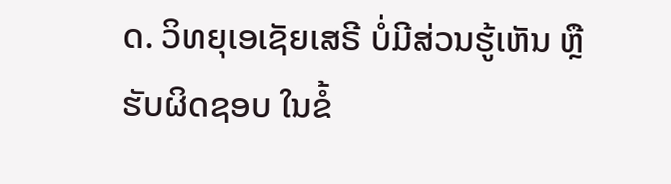ດ. ວິທຍຸເອເຊັຍເສຣີ ບໍ່ມີສ່ວນຮູ້ເຫັນ ຫຼືຮັບຜິດຊອບ ໃນຂໍ້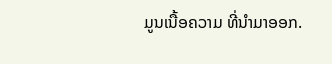ມູນເນື້ອຄວາມ ທີ່ນໍາມາອອກ.